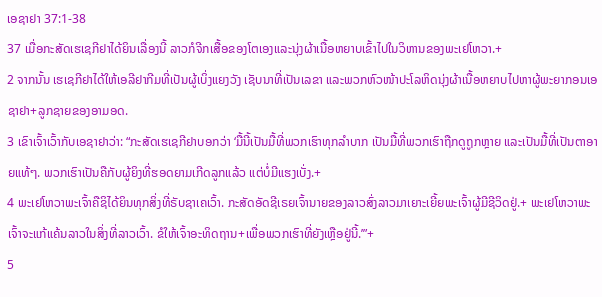ເອຊາຢາ 37:1-38
37 ເມື່ອກະສັດເຮເຊກີຢາໄດ້ຍິນເລື່ອງນີ້ ລາວກໍຈີກເສື້ອຂອງໂຕເອງແລະນຸ່ງຜ້າເນື້ອຫຍາບເຂົ້າໄປໃນວິຫານຂອງພະເຢໂຫວາ.+
2 ຈາກນັ້ນ ເຮເຊກີຢາໄດ້ໃຫ້ເອລີຢາກີມທີ່ເປັນຜູ້ເບິ່ງແຍງວັງ ເຊັບນາທີ່ເປັນເລຂາ ແລະພວກຫົວໜ້າປະໂລຫິດນຸ່ງຜ້າເນື້ອຫຍາບໄປຫາຜູ້ພະຍາກອນເອຊາຢາ+ລູກຊາຍຂອງອາມອດ.
3 ເຂົາເຈົ້າເວົ້າກັບເອຊາຢາວ່າ: “ກະສັດເຮເຊກີຢາບອກວ່າ ‘ມື້ນີ້ເປັນມື້ທີ່ພວກເຮົາທຸກລຳບາກ ເປັນມື້ທີ່ພວກເຮົາຖືກດູຖູກຫຼາຍ ແລະເປັນມື້ທີ່ເປັນຕາອາຍແທ້ໆ. ພວກເຮົາເປັນຄືກັບຜູ້ຍິງທີ່ຮອດຍາມເກີດລູກແລ້ວ ແຕ່ບໍ່ມີແຮງເບັ່ງ.+
4 ພະເຢໂຫວາພະເຈົ້າຄືຊິໄດ້ຍິນທຸກສິ່ງທີ່ຣັບຊາເຄເວົ້າ. ກະສັດອັດຊີເຣຍເຈົ້ານາຍຂອງລາວສົ່ງລາວມາເຍາະເຍີ້ຍພະເຈົ້າຜູ້ມີຊີວິດຢູ່.+ ພະເຢໂຫວາພະເຈົ້າຈະແກ້ແຄ້ນລາວໃນສິ່ງທີ່ລາວເວົ້າ. ຂໍໃຫ້ເຈົ້າອະທິດຖານ+ເພື່ອພວກເຮົາທີ່ຍັງເຫຼືອຢູ່ນີ້.’”+
5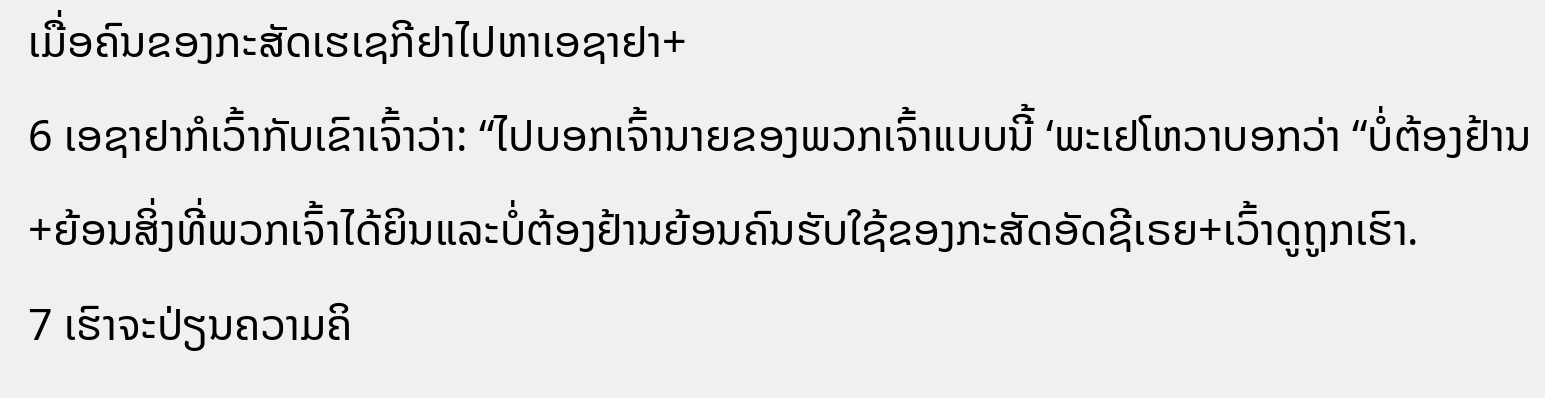ເມື່ອຄົນຂອງກະສັດເຮເຊກີຢາໄປຫາເອຊາຢາ+
6 ເອຊາຢາກໍເວົ້າກັບເຂົາເຈົ້າວ່າ: “ໄປບອກເຈົ້ານາຍຂອງພວກເຈົ້າແບບນີ້ ‘ພະເຢໂຫວາບອກວ່າ “ບໍ່ຕ້ອງຢ້ານ+ຍ້ອນສິ່ງທີ່ພວກເຈົ້າໄດ້ຍິນແລະບໍ່ຕ້ອງຢ້ານຍ້ອນຄົນຮັບໃຊ້ຂອງກະສັດອັດຊີເຣຍ+ເວົ້າດູຖູກເຮົາ.
7 ເຮົາຈະປ່ຽນຄວາມຄິ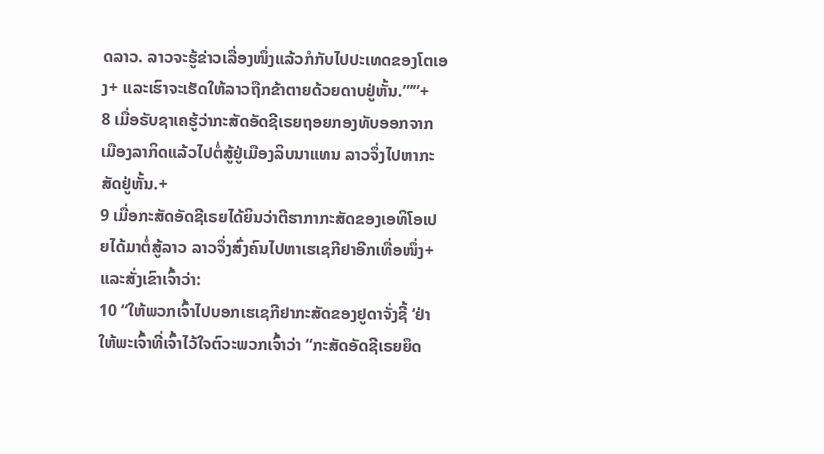ດລາວ. ລາວຈະຮູ້ຂ່າວເລື່ອງໜຶ່ງແລ້ວກໍກັບໄປປະເທດຂອງໂຕເອງ+ ແລະເຮົາຈະເຮັດໃຫ້ລາວຖືກຂ້າຕາຍດ້ວຍດາບຢູ່ຫັ້ນ.”’”+
8 ເມື່ອຣັບຊາເຄຮູ້ວ່າກະສັດອັດຊີເຣຍຖອຍກອງທັບອອກຈາກເມືອງລາກິດແລ້ວໄປຕໍ່ສູ້ຢູ່ເມືອງລິບນາແທນ ລາວຈຶ່ງໄປຫາກະສັດຢູ່ຫັ້ນ.+
9 ເມື່ອກະສັດອັດຊີເຣຍໄດ້ຍິນວ່າຕີຮາກາກະສັດຂອງເອທິໂອເປຍໄດ້ມາຕໍ່ສູ້ລາວ ລາວຈຶ່ງສົ່ງຄົນໄປຫາເຮເຊກີຢາອີກເທື່ອໜຶ່ງ+ແລະສັ່ງເຂົາເຈົ້າວ່າ:
10 “ໃຫ້ພວກເຈົ້າໄປບອກເຮເຊກີຢາກະສັດຂອງຢູດາຈັ່ງຊີ້ ‘ຢ່າໃຫ້ພະເຈົ້າທີ່ເຈົ້າໄວ້ໃຈຕົວະພວກເຈົ້າວ່າ “ກະສັດອັດຊີເຣຍຍຶດ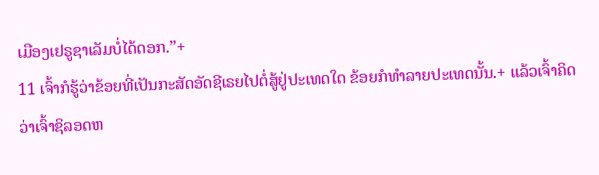ເມືອງເຢຣູຊາເລັມບໍ່ໄດ້ດອກ.”+
11 ເຈົ້າກໍຮູ້ວ່າຂ້ອຍທີ່ເປັນກະສັດອັດຊີເຣຍໄປຕໍ່ສູ້ຢູ່ປະເທດໃດ ຂ້ອຍກໍທຳລາຍປະເທດນັ້ນ.+ ແລ້ວເຈົ້າຄິດວ່າເຈົ້າຊິລອດຫ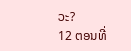ວະ?
12 ຕອນທີ່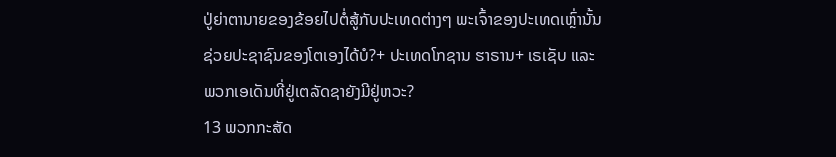ປູ່ຍ່າຕານາຍຂອງຂ້ອຍໄປຕໍ່ສູ້ກັບປະເທດຕ່າງໆ ພະເຈົ້າຂອງປະເທດເຫຼົ່ານັ້ນຊ່ວຍປະຊາຊົນຂອງໂຕເອງໄດ້ບໍ?+ ປະເທດໂກຊານ ຮາຣານ+ ເຣເຊັບ ແລະພວກເອເດັນທີ່ຢູ່ເຕລັດຊາຍັງມີຢູ່ຫວະ?
13 ພວກກະສັດ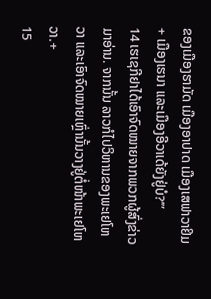ຂອງເມືອງຮາມັດ ເມືອງອາປາດ ເມືອງເສຟາວາຢິມ+ ເມືອງເຮນາ ແລະເມືອງອີວາເດ້ຍັງຢູ່ບໍ?’”
14 ເຮເຊກີຢາໄດ້ເອົາຈົດໝາຍຈາກພວກຜູ້ສົ່ງຂ່າວມາອ່ານ. ຈາກນັ້ນ ລາວກໍໄປວິຫານຂອງພະເຢໂຫວາ ແລະເອົາຈົດໝາຍເຫຼົ່ານັ້ນວາງຢູ່ຕໍ່ໜ້າພະເຢໂຫວາ.+
15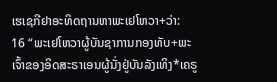ເຮເຊກີຢາອະທິດຖານຫາພະເຢໂຫວາ+ວ່າ:
16 “ພະເຢໂຫວາຜູ້ບັນຊາການກອງທັບ+ພະເຈົ້າຂອງອິດສະຣາເອນຜູ້ນັ່ງຢູ່ບັນລັງເທິງ*ເຄຣູ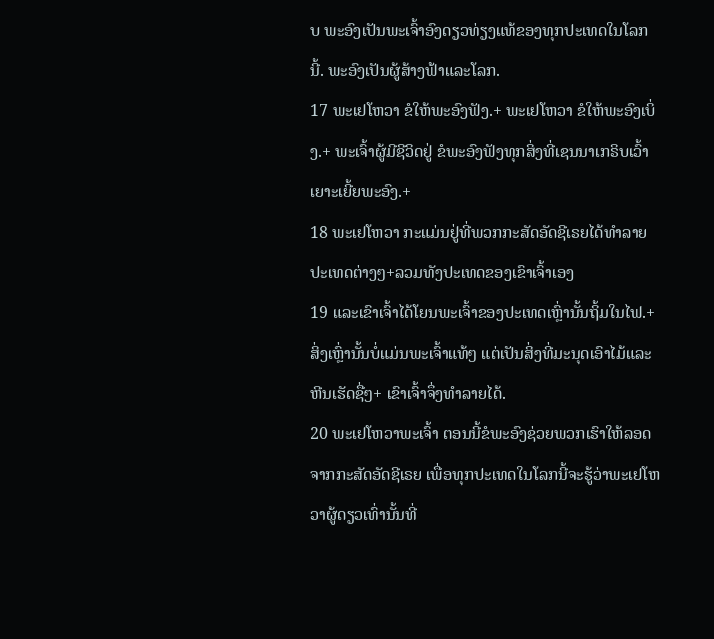ບ ພະອົງເປັນພະເຈົ້າອົງດຽວທ່ຽງແທ້ຂອງທຸກປະເທດໃນໂລກນີ້. ພະອົງເປັນຜູ້ສ້າງຟ້າແລະໂລກ.
17 ພະເຢໂຫວາ ຂໍໃຫ້ພະອົງຟັງ.+ ພະເຢໂຫວາ ຂໍໃຫ້ພະອົງເບິ່ງ.+ ພະເຈົ້າຜູ້ມີຊີວິດຢູ່ ຂໍພະອົງຟັງທຸກສິ່ງທີ່ເຊນນາເກຣິບເວົ້າເຍາະເຍີ້ຍພະອົງ.+
18 ພະເຢໂຫວາ ກະແມ່ນຢູ່ທີ່ພວກກະສັດອັດຊີເຣຍໄດ້ທຳລາຍປະເທດຕ່າງໆ+ລວມທັງປະເທດຂອງເຂົາເຈົ້າເອງ
19 ແລະເຂົາເຈົ້າໄດ້ໂຍນພະເຈົ້າຂອງປະເທດເຫຼົ່ານັ້ນຖິ້ມໃນໄຟ.+ ສິ່ງເຫຼົ່ານັ້ນບໍ່ແມ່ນພະເຈົ້າແທ້ໆ ແຕ່ເປັນສິ່ງທີ່ມະນຸດເອົາໄມ້ແລະຫີນເຮັດຊື່ໆ+ ເຂົາເຈົ້າຈຶ່ງທຳລາຍໄດ້.
20 ພະເຢໂຫວາພະເຈົ້າ ຕອນນີ້ຂໍພະອົງຊ່ວຍພວກເຮົາໃຫ້ລອດຈາກກະສັດອັດຊີເຣຍ ເພື່ອທຸກປະເທດໃນໂລກນີ້ຈະຮູ້ວ່າພະເຢໂຫວາຜູ້ດຽວເທົ່ານັ້ນທີ່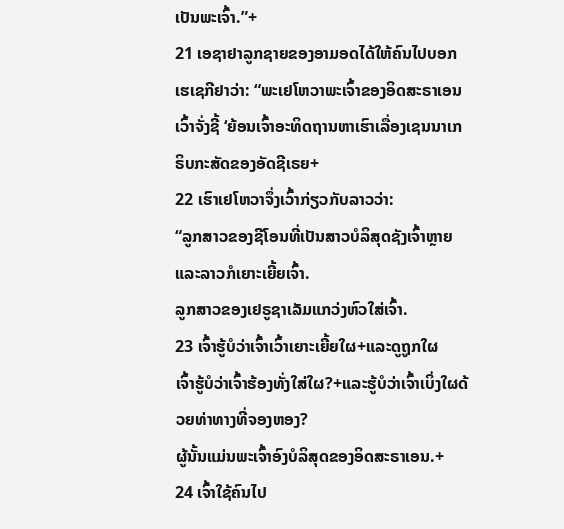ເປັນພະເຈົ້າ.”+
21 ເອຊາຢາລູກຊາຍຂອງອາມອດໄດ້ໃຫ້ຄົນໄປບອກເຮເຊກີຢາວ່າ: “ພະເຢໂຫວາພະເຈົ້າຂອງອິດສະຣາເອນເວົ້າຈັ່ງຊີ້ ‘ຍ້ອນເຈົ້າອະທິດຖານຫາເຮົາເລື່ອງເຊນນາເກຣິບກະສັດຂອງອັດຊີເຣຍ+
22 ເຮົາເຢໂຫວາຈຶ່ງເວົ້າກ່ຽວກັບລາວວ່າ:
“ລູກສາວຂອງຊີໂອນທີ່ເປັນສາວບໍລິສຸດຊັງເຈົ້າຫຼາຍແລະລາວກໍເຍາະເຍີ້ຍເຈົ້າ.
ລູກສາວຂອງເຢຣູຊາເລັມແກວ່ງຫົວໃສ່ເຈົ້າ.
23 ເຈົ້າຮູ້ບໍວ່າເຈົ້າເວົ້າເຍາະເຍີ້ຍໃຜ+ແລະດູຖູກໃຜ
ເຈົ້າຮູ້ບໍວ່າເຈົ້າຮ້ອງທັ່ງໃສ່ໃຜ?+ແລະຮູ້ບໍວ່າເຈົ້າເບິ່ງໃຜດ້ວຍທ່າທາງທີ່ຈອງຫອງ?
ຜູ້ນັ້ນແມ່ນພະເຈົ້າອົງບໍລິສຸດຂອງອິດສະຣາເອນ.+
24 ເຈົ້າໃຊ້ຄົນໄປ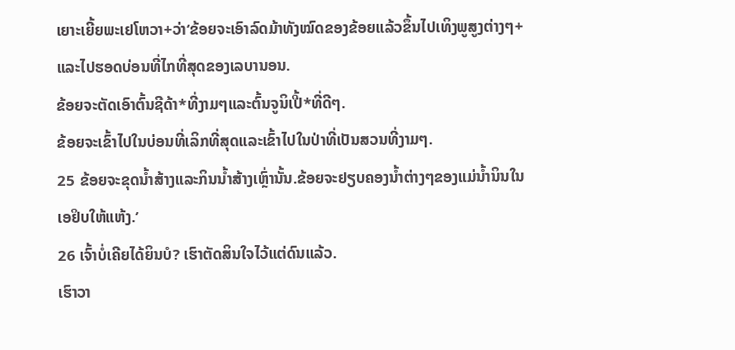ເຍາະເຍີ້ຍພະເຢໂຫວາ+ວ່າ‘ຂ້ອຍຈະເອົາລົດມ້າທັງໝົດຂອງຂ້ອຍແລ້ວຂຶ້ນໄປເທິງພູສູງຕ່າງໆ+ແລະໄປຮອດບ່ອນທີ່ໄກທີ່ສຸດຂອງເລບານອນ.
ຂ້ອຍຈະຕັດເອົາຕົ້ນຊີດ້າ*ທີ່ງາມໆແລະຕົ້ນຈູນິເປີ້*ທີ່ດີໆ.
ຂ້ອຍຈະເຂົ້າໄປໃນບ່ອນທີ່ເລິກທີ່ສຸດແລະເຂົ້າໄປໃນປ່າທີ່ເປັນສວນທີ່ງາມໆ.
25 ຂ້ອຍຈະຂຸດນ້ຳສ້າງແລະກິນນ້ຳສ້າງເຫຼົ່ານັ້ນ.ຂ້ອຍຈະຢຽບຄອງນ້ຳຕ່າງໆຂອງແມ່ນ້ຳນິນໃນເອຢິບໃຫ້ແຫ້ງ.’
26 ເຈົ້າບໍ່ເຄີຍໄດ້ຍິນບໍ? ເຮົາຕັດສິນໃຈໄວ້ແຕ່ດົນແລ້ວ.
ເຮົາວາ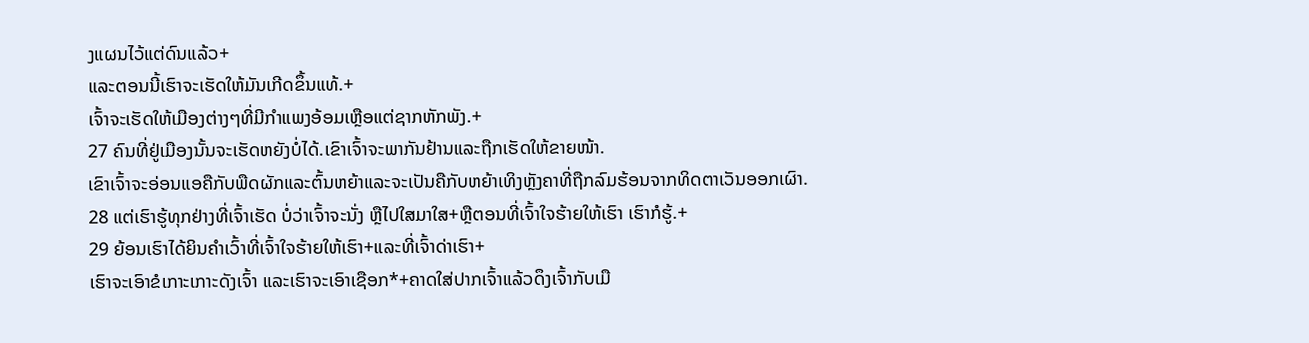ງແຜນໄວ້ແຕ່ດົນແລ້ວ+
ແລະຕອນນີ້ເຮົາຈະເຮັດໃຫ້ມັນເກີດຂຶ້ນແທ້.+
ເຈົ້າຈະເຮັດໃຫ້ເມືອງຕ່າງໆທີ່ມີກຳແພງອ້ອມເຫຼືອແຕ່ຊາກຫັກພັງ.+
27 ຄົນທີ່ຢູ່ເມືອງນັ້ນຈະເຮັດຫຍັງບໍ່ໄດ້.ເຂົາເຈົ້າຈະພາກັນຢ້ານແລະຖືກເຮັດໃຫ້ຂາຍໜ້າ.
ເຂົາເຈົ້າຈະອ່ອນແອຄືກັບພືດຜັກແລະຕົ້ນຫຍ້າແລະຈະເປັນຄືກັບຫຍ້າເທິງຫຼັງຄາທີ່ຖືກລົມຮ້ອນຈາກທິດຕາເວັນອອກເຜົາ.
28 ແຕ່ເຮົາຮູ້ທຸກຢ່າງທີ່ເຈົ້າເຮັດ ບໍ່ວ່າເຈົ້າຈະນັ່ງ ຫຼືໄປໃສມາໃສ+ຫຼືຕອນທີ່ເຈົ້າໃຈຮ້າຍໃຫ້ເຮົາ ເຮົາກໍຮູ້.+
29 ຍ້ອນເຮົາໄດ້ຍິນຄຳເວົ້າທີ່ເຈົ້າໃຈຮ້າຍໃຫ້ເຮົາ+ແລະທີ່ເຈົ້າດ່າເຮົາ+
ເຮົາຈະເອົາຂໍເກາະເກາະດັງເຈົ້າ ແລະເຮົາຈະເອົາເຊືອກ*+ຄາດໃສ່ປາກເຈົ້າແລ້ວດຶງເຈົ້າກັບເມື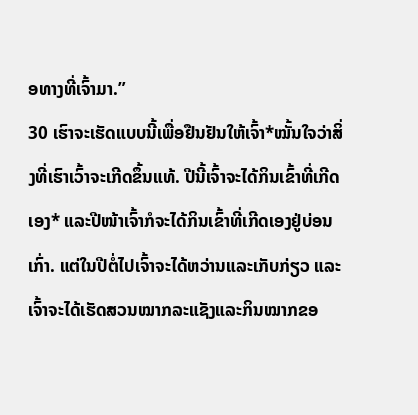ອທາງທີ່ເຈົ້າມາ.”
30 ເຮົາຈະເຮັດແບບນີ້ເພື່ອຢືນຢັນໃຫ້ເຈົ້າ*ໝັ້ນໃຈວ່າສິ່ງທີ່ເຮົາເວົ້າຈະເກີດຂຶ້ນແທ້. ປີນີ້ເຈົ້າຈະໄດ້ກິນເຂົ້າທີ່ເກີດເອງ* ແລະປີໜ້າເຈົ້າກໍຈະໄດ້ກິນເຂົ້າທີ່ເກີດເອງຢູ່ບ່ອນເກົ່າ. ແຕ່ໃນປີຕໍ່ໄປເຈົ້າຈະໄດ້ຫວ່ານແລະເກັບກ່ຽວ ແລະເຈົ້າຈະໄດ້ເຮັດສວນໝາກລະແຊັງແລະກິນໝາກຂອ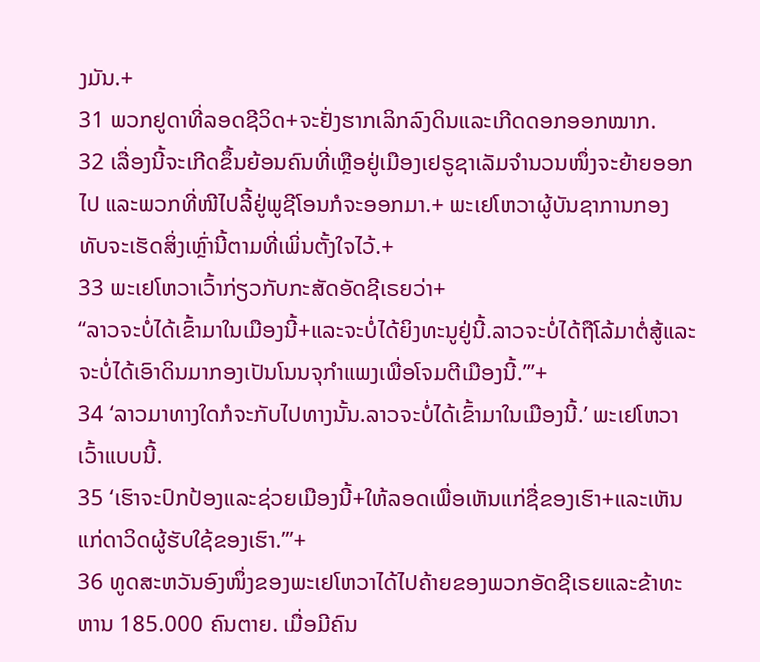ງມັນ.+
31 ພວກຢູດາທີ່ລອດຊີວິດ+ຈະຢັ່ງຮາກເລິກລົງດິນແລະເກີດດອກອອກໝາກ.
32 ເລື່ອງນີ້ຈະເກີດຂຶ້ນຍ້ອນຄົນທີ່ເຫຼືອຢູ່ເມືອງເຢຣູຊາເລັມຈຳນວນໜຶ່ງຈະຍ້າຍອອກໄປ ແລະພວກທີ່ໜີໄປລີ້ຢູ່ພູຊີໂອນກໍຈະອອກມາ.+ ພະເຢໂຫວາຜູ້ບັນຊາການກອງທັບຈະເຮັດສິ່ງເຫຼົ່ານີ້ຕາມທີ່ເພິ່ນຕັ້ງໃຈໄວ້.+
33 ພະເຢໂຫວາເວົ້າກ່ຽວກັບກະສັດອັດຊີເຣຍວ່າ+
“ລາວຈະບໍ່ໄດ້ເຂົ້າມາໃນເມືອງນີ້+ແລະຈະບໍ່ໄດ້ຍິງທະນູຢູ່ນີ້.ລາວຈະບໍ່ໄດ້ຖືໂລ້ມາຕໍ່ສູ້ແລະຈະບໍ່ໄດ້ເອົາດິນມາກອງເປັນໂນນຈຸກຳແພງເພື່ອໂຈມຕີເມືອງນີ້.”’+
34 ‘ລາວມາທາງໃດກໍຈະກັບໄປທາງນັ້ນ.ລາວຈະບໍ່ໄດ້ເຂົ້າມາໃນເມືອງນີ້.’ ພະເຢໂຫວາເວົ້າແບບນີ້.
35 ‘ເຮົາຈະປົກປ້ອງແລະຊ່ວຍເມືອງນີ້+ໃຫ້ລອດເພື່ອເຫັນແກ່ຊື່ຂອງເຮົາ+ແລະເຫັນແກ່ດາວິດຜູ້ຮັບໃຊ້ຂອງເຮົາ.’”+
36 ທູດສະຫວັນອົງໜຶ່ງຂອງພະເຢໂຫວາໄດ້ໄປຄ້າຍຂອງພວກອັດຊີເຣຍແລະຂ້າທະຫານ 185.000 ຄົນຕາຍ. ເມື່ອມີຄົນ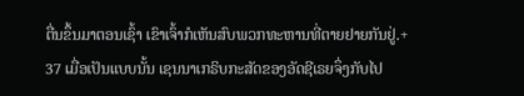ຕື່ນຂຶ້ນມາຕອນເຊົ້າ ເຂົາເຈົ້າກໍເຫັນສົບພວກທະຫານທີ່ຕາຍຢາຍກັນຢູ່.+
37 ເມື່ອເປັນແບບນັ້ນ ເຊນນາເກຣິບກະສັດຂອງອັດຊີເຣຍຈຶ່ງກັບໄປ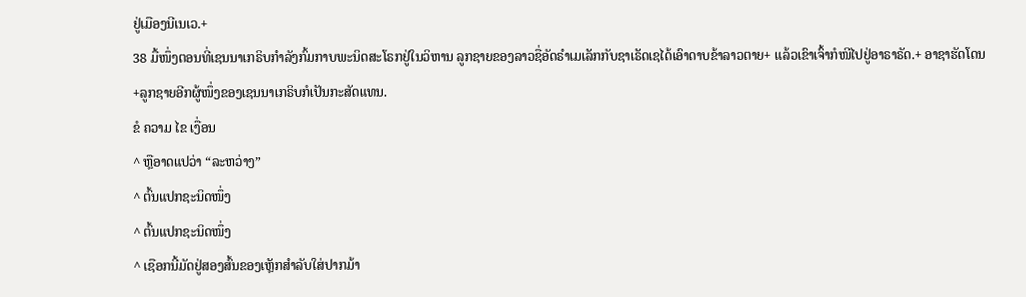ຢູ່ເມືອງນີເນເວ.+
38 ມື້ໜຶ່ງຕອນທີ່ເຊນນາເກຣິບກຳລັງກົ້ມກາບພະນິດສະໂຣກຢູ່ໃນວິຫານ ລູກຊາຍຂອງລາວຊື່ອັດຣຳເມເລັກກັບຊາເຣັດເຊໄດ້ເອົາດາບຂ້າລາວຕາຍ+ ແລ້ວເຂົາເຈົ້າກໍໜີໄປຢູ່ອາຣາຣັດ.+ ອາຊາຮັດໂດນ+ລູກຊາຍອີກຜູ້ໜຶ່ງຂອງເຊນນາເກຣິບກໍເປັນກະສັດແທນ.
ຂໍ ຄວາມ ໄຂ ເງື່ອນ
^ ຫຼືອາດແປວ່າ “ລະຫວ່າງ”
^ ຕົ້ນແປກຊະນິດໜຶ່ງ
^ ຕົ້ນແປກຊະນິດໜຶ່ງ
^ ເຊືອກນີ້ມັດຢູ່ສອງສົ້ນຂອງເຫຼັກສຳລັບໃສ່ປາກມ້າ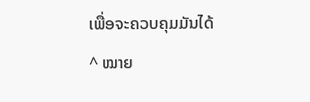ເພື່ອຈະຄວບຄຸມມັນໄດ້
^ ໝາຍ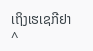ເຖິງເຮເຊກີຢາ
^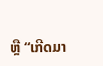ຫຼື “ເກີດມາ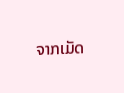ຈາກເມັດ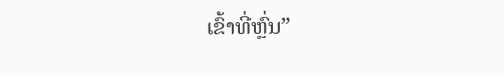ເຂົ້າທີ່ຫຼົ່ນ”